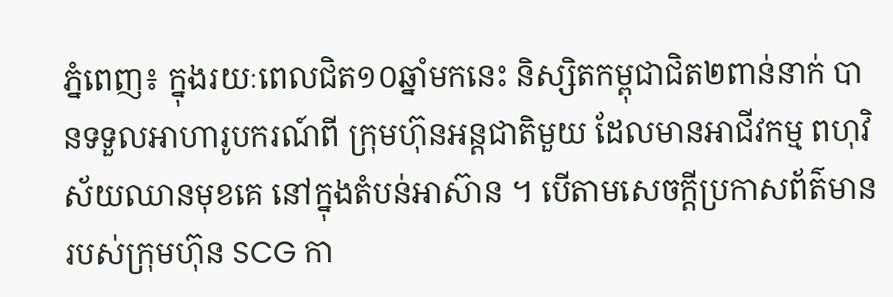ភ្នំពេញ៖ ក្នុងរយៈពេលជិត១០ឆ្នាំមកនេះ និស្សិតកម្ពុជាជិត២ពាន់នាក់ បានទទួលអាហារូបករណ៍ពី ក្រុមហ៊ុនអន្តជាតិមួយ ដែលមានអាជីវកម្ម ពហុវិស័យឈានមុខគេ នៅក្នុងតំបន់អាស៊ាន ។ បើតាមសេចក្ដីប្រកាសព័ត៌មាន របស់ក្រុមហ៊ុន SCG កា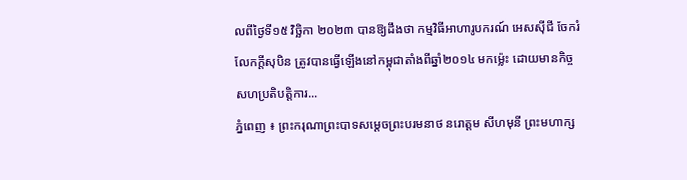លពីថ្ងៃទី១៥ វិច្ឆិកា ២០២៣ បានឱ្យដឹងថា កម្មវិធីអាហារូបករណ៍ អេសស៊ីជី ចែករំលែកក្ដីសុបិន ត្រូវបានធ្វើឡើងនៅកម្ពុជាតាំងពីឆ្នាំ២០១៤ មកម្ល៉េះ ដោយមានកិច្ចសហប្រតិបត្តិការ...
ភ្នំពេញ ៖ ព្រះករុណាព្រះបាទសម្ដេចព្រះបរមនាថ នរោត្តម សីហមុនី ព្រះមហាក្ស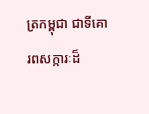ត្រកម្ពុជា ជាទីគោរពសក្ការៈដ៏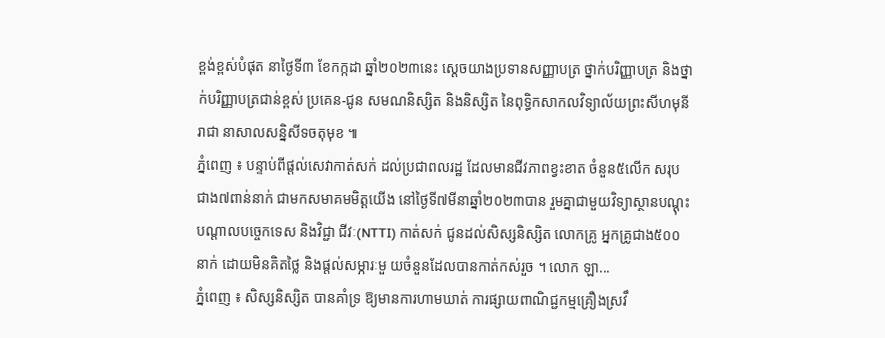ខ្ពង់ខ្ពស់បំផុត នាថ្ងៃទី៣ ខែកក្កដា ឆ្នាំ២០២៣នេះ ស្ដេចយាងប្រទានសញ្ញាបត្រ ថ្នាក់បរិញ្ញាបត្រ និងថ្នាក់បរិញ្ញាបត្រជាន់ខ្ពស់ ប្រគេន-ជូន សមណនិស្សិត និងនិស្សិត នៃពុទ្ធិកសាកលវិទ្យាល័យព្រះសីហមុនីរាជា នាសាលសន្និសីទចតុមុខ ៕
ភ្នំពេញ ៖ បន្ទាប់ពីផ្តល់សេវាកាត់សក់ ដល់ប្រជាពលរដ្ឋ ដែលមានជីវភាពខ្វះខាត ចំនួន៥លើក សរុបជាង៧ពាន់នាក់ ជាមកសមាគមមិត្តយើង នៅថ្ងៃទី៧មីនាឆ្នាំ២០២៣បាន រួមគ្នាជាមួយវិទ្យាស្ថានបណ្តុះបណ្តាលបច្ចេកទេស និងវិជ្ជា ជីវៈ(NTTI) កាត់សក់ ជូនដល់សិស្សនិស្សិត លោកគ្រូ អ្នកគ្រូជាង៥០០នាក់ ដោយមិនគិតថ្លៃ និងផ្តល់សម្ភារៈមួ យចំនួនដែលបានកាត់កស់រួច ។ លោក ឡា...
ភ្នំពេញ ៖ សិស្សនិស្សិត បានគាំទ្រ ឱ្យមានការហាមឃាត់ ការផ្សាយពាណិជ្ជកម្មគ្រឿងស្រវឹ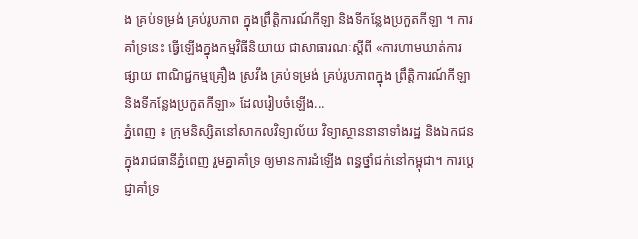ង គ្រប់ទម្រង់ គ្រប់រូបភាព ក្នុងព្រឹត្តិការណ៍កីឡា និងទីកន្លែងប្រកួតកីឡា ។ ការគាំទ្រនេះ ធ្វើឡើងក្នុងកម្មវិធីនិយាយ ជាសាធារណៈស្ដីពី «ការហាមឃាត់ការផ្សាយ ពាណិជ្ជកម្មគ្រឿង ស្រវឹង គ្រប់ទម្រង់ គ្រប់រូបភាពក្នុង ព្រឹត្តិការណ៍កីឡា និងទីកន្លែងប្រកួតកីឡា» ដែលរៀបចំឡើង...
ភ្នំពេញ ៖ ក្រុមនិស្សិតនៅសាកលវិទ្យាល័យ វិទ្យាស្ថាននានាទាំងរដ្ឋ និងឯកជន ក្នុងរាជធានីភ្នំពេញ រួមគ្នាគាំទ្រ ឲ្យមានការដំឡើង ពន្ធថ្នាំជក់នៅកម្ពុជា។ ការប្ដេជ្ញាគាំទ្រ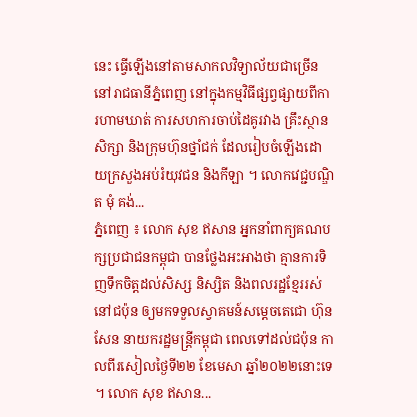នេះ ធ្វើឡើងនៅតាមសាកលវិទ្យាល័យជាច្រើន នៅរាជធានីភ្នំពេញ នៅក្នុងកម្មវិធីផ្សព្វផ្សាយពីការហាមឃាត់ ការសហការចាប់ដៃគូរវាង គ្រឹះស្ថានសិក្សា និងក្រុមហ៊ុនថ្នាំជក់ ដែលរៀបចំឡើងដោយក្រសួងអប់រំយុវជន និងកីឡា ។ លោកវេជ្ជបណ្ឌិត មុំ គង់...
ភ្នំពេញ ៖ លោក សុខ ឥសាន អ្នកនាំពាក្យគណបក្សប្រជាជនកម្ពុជា បានថ្លែងអះអាងថា គ្មានការទិញទឹកចិត្តដល់សិស្ស និស្សិត និងពលរដ្ឋខ្មែររស់នៅជប៉ុន ឲ្យមកទទួលស្វាគមន៍សម្តេចតេជោ ហ៊ុន សែន នាយករដ្ឋមន្រ្តីកម្ពុជា ពេលទៅដល់ជប៉ុន កាលពីរសៀលថ្ងៃទី២២ ខែមេសា ឆ្នាំ២០២២នោះទេ ។ លោក សុខ ឥសាន...